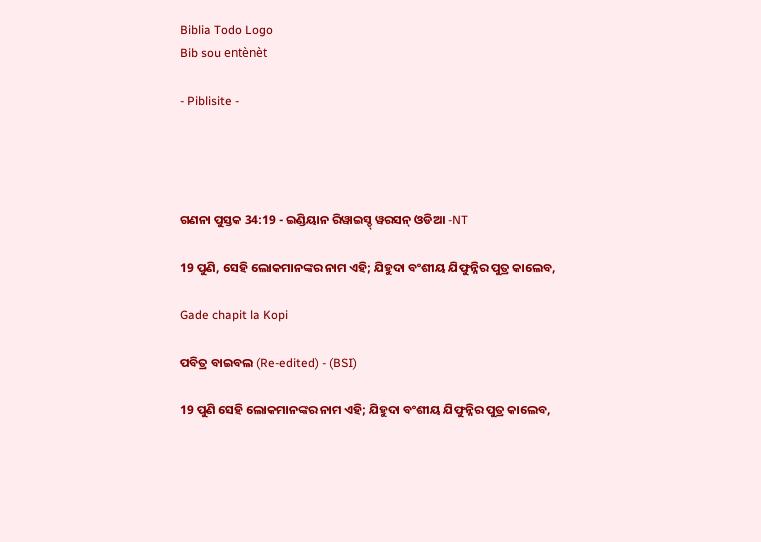Biblia Todo Logo
Bib sou entènèt

- Piblisite -




ଗଣନା ପୁସ୍ତକ 34:19 - ଇଣ୍ଡିୟାନ ରିୱାଇସ୍ଡ୍ ୱରସନ୍ ଓଡିଆ -NT

19 ପୁଣି, ସେହି ଲୋକମାନଙ୍କର ନାମ ଏହି; ଯିହୁଦା ବଂଶୀୟ ଯିଫୁନ୍ନିର ପୁତ୍ର କାଲେବ,

Gade chapit la Kopi

ପବିତ୍ର ବାଇବଲ (Re-edited) - (BSI)

19 ପୁଣି ସେହି ଲୋକମାନଙ୍କର ନାମ ଏହି; ଯିହୁଦା ବଂଶୀୟ ଯିଫୁନ୍ନିର ପୁତ୍ର କାଲେବ,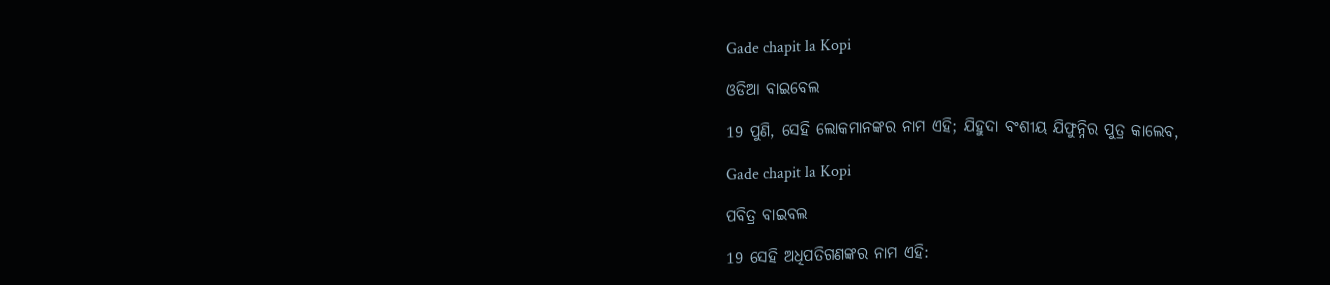Gade chapit la Kopi

ଓଡିଆ ବାଇବେଲ

19 ପୁଣି, ସେହି ଲୋକମାନଙ୍କର ନାମ ଏହି; ଯିହୁଦା ବଂଶୀୟ ଯିଫୁନ୍ନିର ପୁତ୍ର କାଲେବ,

Gade chapit la Kopi

ପବିତ୍ର ବାଇବଲ

19 ସେହି ଅଧିପତିଗଣଙ୍କର ନାମ ଏହି: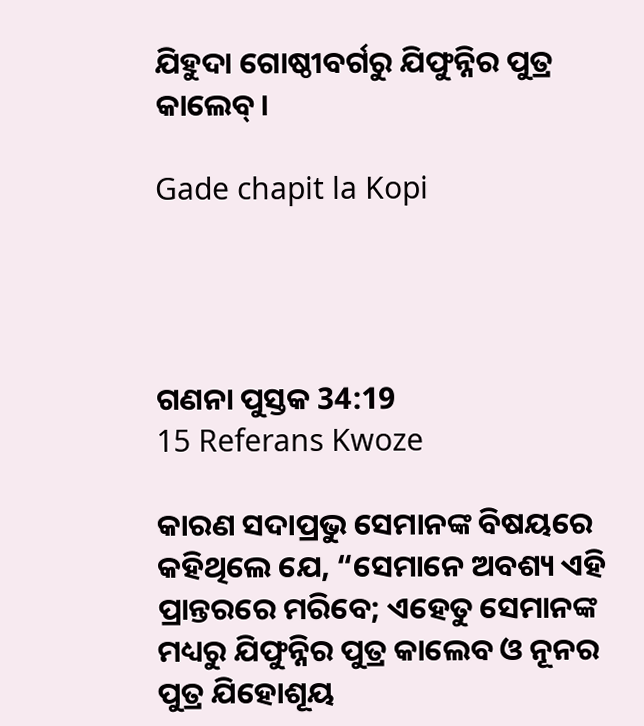ଯିହୁଦା ଗୋଷ୍ଠୀବର୍ଗରୁ ଯିଫୁନ୍ନିର ପୁତ୍ର କାଲେବ୍।

Gade chapit la Kopi




ଗଣନା ପୁସ୍ତକ 34:19
15 Referans Kwoze

କାରଣ ସଦାପ୍ରଭୁ ସେମାନଙ୍କ ବିଷୟରେ କହିଥିଲେ ଯେ, “ସେମାନେ ଅବଶ୍ୟ ଏହି ପ୍ରାନ୍ତରରେ ମରିବେ; ଏହେତୁ ସେମାନଙ୍କ ମଧ୍ୟରୁ ଯିଫୁନ୍ନିର ପୁତ୍ର କାଲେବ ଓ ନୂନର ପୁତ୍ର ଯିହୋଶୂୟ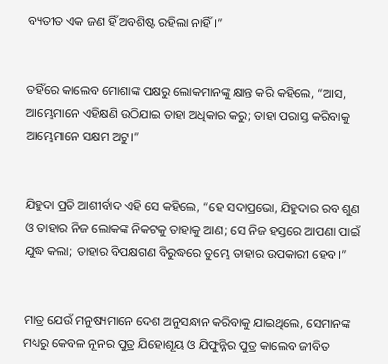ବ୍ୟତୀତ ଏକ ଜଣ ହିଁ ଅବଶିଷ୍ଟ ରହିଲା ନାହିଁ।”


ତହିଁରେ କାଲେବ ମୋଶାଙ୍କ ପକ୍ଷରୁ ଲୋକମାନଙ୍କୁ କ୍ଷାନ୍ତ କରି କହିଲେ, “ଆସ, ଆମ୍ଭେମାନେ ଏହିକ୍ଷଣି ଉଠିଯାଇ ତାହା ଅଧିକାର କରୁ; ତାହା ପରାସ୍ତ କରିବାକୁ ଆମ୍ଭେମାନେ ସକ୍ଷମ ଅଟୁ।”


ଯିହୁଦା ପ୍ରତି ଆଶୀର୍ବାଦ ଏହି ସେ କହିଲେ, “ହେ ସଦାପ୍ରଭୋ, ଯିହୁଦାର ରବ ଶୁଣ ଓ ତାହାର ନିଜ ଲୋକଙ୍କ ନିକଟକୁ ତାହାକୁ ଆଣ; ସେ ନିଜ ହସ୍ତରେ ଆପଣା ପାଇଁ ଯୁଦ୍ଧ କଲା; ତାହାର ବିପକ୍ଷଗଣ ବିରୁଦ୍ଧରେ ତୁମ୍ଭେ ତାହାର ଉପକାରୀ ହେବ।”


ମାତ୍ର ଯେଉଁ ମନୁଷ୍ୟମାନେ ଦେଶ ଅନୁସନ୍ଧାନ କରିବାକୁ ଯାଇଥିଲେ, ସେମାନଙ୍କ ମଧ୍ୟରୁ କେବଳ ନୂନର ପୁତ୍ର ଯିହୋଶୂୟ ଓ ଯିଫୁନ୍ନିର ପୁତ୍ର କାଲେବ ଜୀବିତ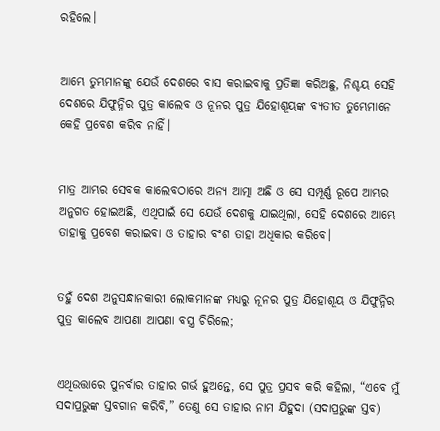ରହିଲେ।


ଆମ୍ଭେ ତୁମ୍ଭମାନଙ୍କୁ ଯେଉଁ ଦେଶରେ ବାସ କରାଇବାକୁ ପ୍ରତିଜ୍ଞା କରିଅଛୁ, ନିଶ୍ଚୟ ସେହି ଦେଶରେ ଯିଫୁନ୍ନିର ପୁତ୍ର କାଲେବ ଓ ନୂନର ପୁତ୍ର ଯିହୋଶୂୟଙ୍କ ବ୍ୟତୀତ ତୁମ୍ଭେମାନେ କେହି ପ୍ରବେଶ କରିବ ନାହିଁ।


ମାତ୍ର ଆମ୍ଭର ସେବକ କାଲେବଠାରେ ଅନ୍ୟ ଆତ୍ମା ଅଛି ଓ ସେ ସମ୍ପୂର୍ଣ୍ଣ ରୂପେ ଆମ୍ଭର ଅନୁଗତ ହୋଇଅଛି, ଏଥିପାଇଁ ସେ ଯେଉଁ ଦେଶକୁ ଯାଇଥିଲା, ସେହି ଦେଶରେ ଆମ୍ଭେ ତାହାକୁ ପ୍ରବେଶ କରାଇବା ଓ ତାହାର ବଂଶ ତାହା ଅଧିକାର କରିବେ।


ତହୁଁ ଦେଶ ଅନୁସନ୍ଧାନକାରୀ ଲୋକମାନଙ୍କ ମଧ୍ୟରୁ ନୂନର ପୁତ୍ର ଯିହୋଶୂୟ ଓ ଯିଫୁନ୍ନିର ପୁତ୍ର କାଲେବ ଆପଣା ଆପଣା ବସ୍ତ୍ର ଚିରିଲେ;


ଏଥିଉତ୍ତାରେ ପୁନର୍ବାର ତାହାର ଗର୍ଭ ହୁଅନ୍ତେ, ସେ ପୁତ୍ର ପ୍ରସବ କରି କହିଲା, “ଏବେ ମୁଁ ସଦାପ୍ରଭୁଙ୍କ ସ୍ତବଗାନ କରିବି,” ତେଣୁ ସେ ତାହାର ନାମ ଯିହୁଦା (ସଦାପ୍ରଭୁଙ୍କ ସ୍ତବ)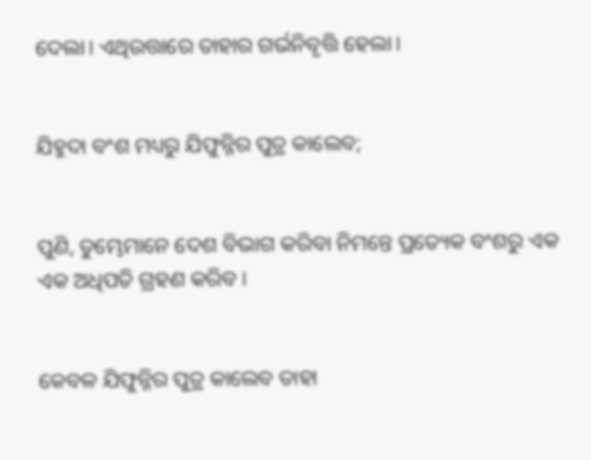ଦେଲା। ଏଥିଉତ୍ତାରେ ତାହାର ଗର୍ଭନିବୃତ୍ତି ହେଲା।


ଯିହୁଦା ବଂଶ ମଧ୍ୟରୁ ଯିଫୁନ୍ନିର ପୁତ୍ର କାଲେବ;


ପୁଣି, ତୁମ୍ଭେମାନେ ଦେଶ ବିଭାଗ କରିବା ନିମନ୍ତେ ପ୍ରତ୍ୟେକ ବଂଶରୁ ଏକ ଏକ ଅଧିପତି ଗ୍ରହଣ କରିବ।


କେବଳ ଯିଫୁନ୍ନିର ପୁତ୍ର କାଲେବ ତାହା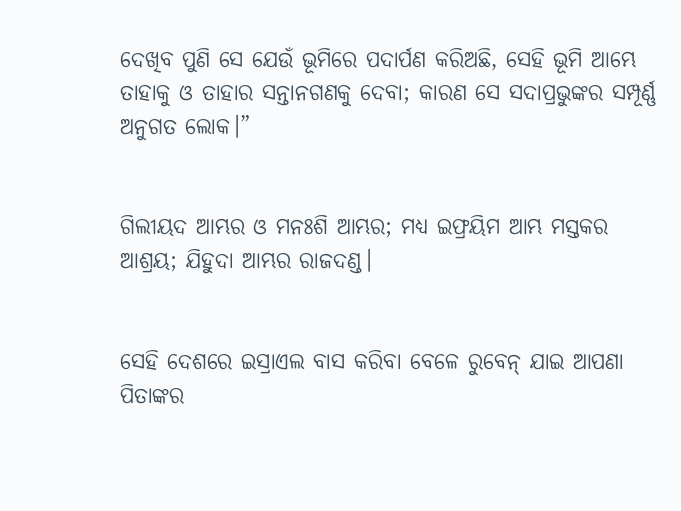ଦେଖିବ ପୁଣି ସେ ଯେଉଁ ଭୂମିରେ ପଦାର୍ପଣ କରିଅଛି, ସେହି ଭୂମି ଆମ୍ଭେ ତାହାକୁ ଓ ତାହାର ସନ୍ତାନଗଣକୁ ଦେବା; କାରଣ ସେ ସଦାପ୍ରଭୁଙ୍କର ସମ୍ପୂର୍ଣ୍ଣ ଅନୁଗତ ଲୋକ।”


ଗିଲୀୟଦ ଆମ୍ଭର ଓ ମନଃଶି ଆମ୍ଭର; ମଧ୍ୟ ଇଫ୍ରୟିମ ଆମ୍ଭ ମସ୍ତକର ଆଶ୍ରୟ; ଯିହୁଦା ଆମ୍ଭର ରାଜଦଣ୍ଡ।


ସେହି ଦେଶରେ ଇସ୍ରାଏଲ ବାସ କରିବା ବେଳେ ରୁବେନ୍‍ ଯାଇ ଆପଣା ପିତାଙ୍କର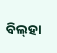ବିଲ୍‌ହା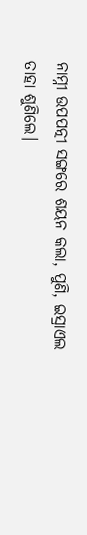ନାମ୍ନୀ ଉପପତ୍ନୀ ସଙ୍ଗରେ ଶୟନ କଲା, ପୁଣି, ଇସ୍ରାଏଲ ତାହା ଶୁଣିଲେ।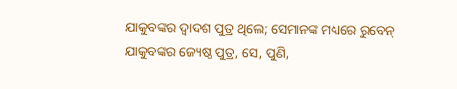ଯାକୁବଙ୍କର ଦ୍ୱାଦଶ ପୁତ୍ର ଥିଲେ; ସେମାନଙ୍କ ମଧ୍ୟରେ ରୁବେନ୍‍ ଯାକୁବଙ୍କର ଜ୍ୟେଷ୍ଠ ପୁତ୍ର, ସେ, ପୁଣି,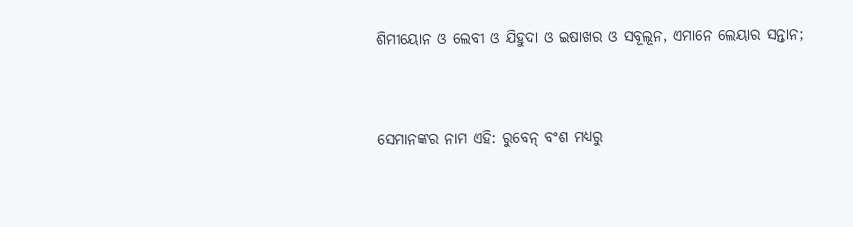ଶିମୀୟୋନ ଓ ଲେବୀ ଓ ଯିହୁଦା ଓ ଇଷାଖର ଓ ସବୂଲୂନ, ଏମାନେ ଲେୟାର ସନ୍ତାନ;


ସେମାନଙ୍କର ନାମ ଏହି: ରୁବେନ୍‍ ବଂଶ ମଧ୍ୟରୁ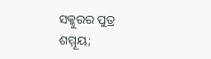ସକ୍କୁରର ପୁତ୍ର ଶମ୍ମୂୟ;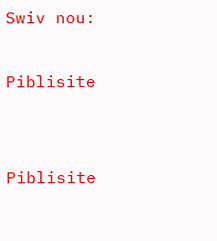Swiv nou:

Piblisite


Piblisite